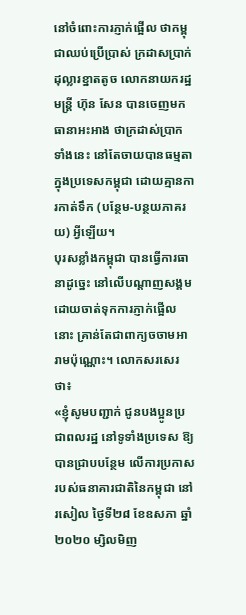នៅចំពោះការភ្ញាក់ផ្អើល ថាកម្ពុជាឈប់ប្រើប្រាស់ ក្រដាសប្រាក់ដុល្លារខ្នាតតូច លោកនាយករដ្ឋមន្ត្រី ហ៊ុន សែន បានចេញមកធានាអះអាង ថាក្រដាស់ប្រាកទាំងនេះ នៅតែចាយបានធម្មតា ក្នុងប្រទេសកម្ពុជា ដោយគ្មានការកាត់ទឹក (បន្ថែម-បន្ថយភាគរយ) អ្វីឡើយ។
បុរសខ្លាំងកម្ពុជា បានធ្វើការធានាដូច្នេះ នៅលើបណ្ដាញសង្គម ដោយចាត់ទុកការភ្ញាក់ផ្អើលនោះ គ្រាន់តែជាពាក្យចចាមអារាមប៉ុណ្ណោះ។ លោកសរសេរថា៖
«ខ្ញុំសូមបញ្ជាក់ ជូនបងប្អូនប្រជាពលរដ្ឋ នៅទូទាំងប្រទេស ឱ្យបានជ្រាបបន្ថែម លើការប្រកាស របស់ធនាគារជាតិនៃកម្ពុជា នៅរសៀល ថ្ងៃទី២៨ ខែឧសភា ឆ្នាំ ២០២០ ម្សិលមិញ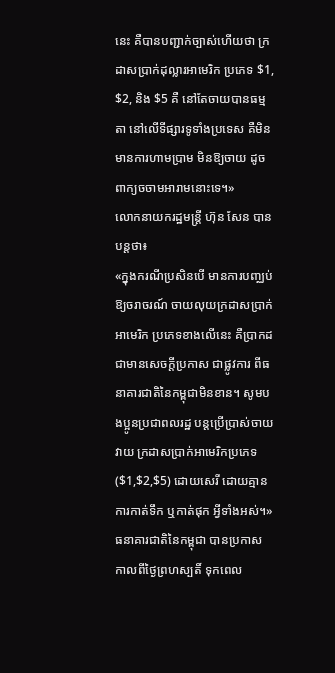នេះ គឺបានបញ្ជាក់ច្បាស់ហើយថា ក្រដាសប្រាក់ដុល្លារអាមេរិក ប្រភេទ $1, $2, និង $5 គឺ នៅតែចាយបានធម្មតា នៅលើទីផ្សារទូទាំងប្រទេស គឺមិនមានការហាមប្រាម មិនឱ្យចាយ ដូចពាក្យចចាមអារាមនោះទេ។»
លោកនាយករដ្ឋមន្ត្រី ហ៊ុន សែន បានបន្តថា៖
«ក្នុងករណីប្រសិនបើ មានការបញ្ឈប់ឱ្យចរាចរណ៍ ចាយលុយក្រដាសប្រាក់អាមេរិក ប្រភេទខាងលើនេះ គឺប្រាកដជាមានសេចក្តីប្រកាស ជាផ្លូវការ ពីធនាគារជាតិនៃកម្ពុជាមិនខាន។ សូមបងប្អូនប្រជាពលរដ្ឋ បន្តប្រើប្រាស់ចាយវាយ ក្រដាសប្រាក់អាមេរិកប្រភេទ ($1,$2,$5) ដោយសេរី ដោយគ្មានការកាត់ទឹក ឬកាត់ផុក អ្វីទាំងអស់។»
ធនាគារជាតិនៃកម្ពុជា បានប្រកាស កាលពីថ្ងៃព្រហស្បតិ៍ ទុកពេល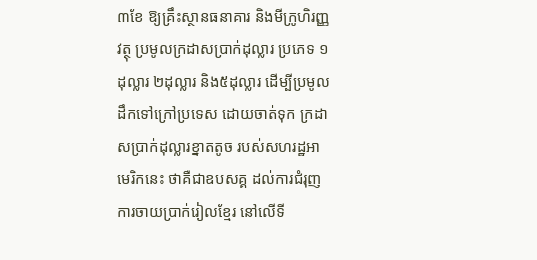៣ខែ ឱ្យគ្រឹះស្ថានធនាគារ និងមីក្រូហិរញ្ញវត្ថុ ប្រមូលក្រដាសប្រាក់ដុល្លារ ប្រភេទ ១ដុល្លារ ២ដុល្លារ និង៥ដុល្លារ ដើម្បីប្រមូលដឹកទៅក្រៅប្រទេស ដោយចាត់ទុក ក្រដាសប្រាក់ដុល្លារខ្នាតតូច របស់សហរដ្ឋអាមេរិកនេះ ថាគឺជាឧបសគ្គ ដល់ការជំរុញ ការចាយប្រាក់រៀលខ្មែរ នៅលើទី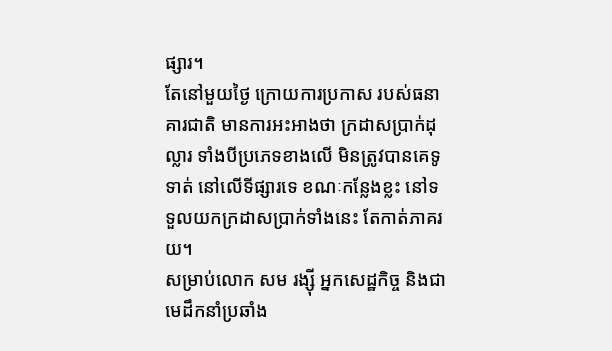ផ្សារ។
តែនៅមួយថ្ងៃ ក្រោយការប្រកាស របស់ធនាគារជាតិ មានការអះអាងថា ក្រដាសប្រាក់ដុល្លារ ទាំងបីប្រភេទខាងលើ មិនត្រូវបានគេទូទាត់ នៅលើទីផ្សារទេ ខណៈកន្លែងខ្លះ នៅទទួលយកក្រដាសប្រាក់ទាំងនេះ តែកាត់ភាគរយ។
សម្រាប់លោក សម រង្ស៊ី អ្នកសេដ្ឋកិច្ច និងជាមេដឹកនាំប្រឆាំង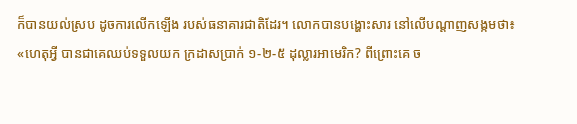ក៏បានយល់ស្រប ដូចការលើកឡើង របស់ធនាគារជាតិដែរ។ លោកបានបង្ហោះសារ នៅលើបណ្ដាញសង្កមថា៖
«ហេតុអ្វី បានជាគេឈប់ទទួលយក ក្រដាសប្រាក់ ១-២-៥ ដុល្លារអាមេរិក? ពីព្រោះគេ ច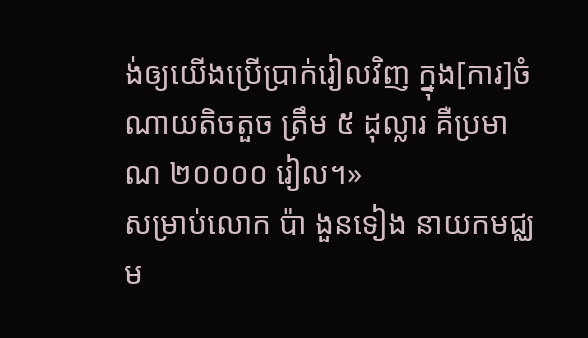ង់ឲ្យយើងប្រើប្រាក់រៀលវិញ ក្នុង[ការ]ចំណាយតិចតួច ត្រឹម ៥ ដុល្លារ គឺប្រមាណ ២០០០០ រៀល។»
សម្រាប់លោក ប៉ា ងួនទៀង នាយកមជ្ឈម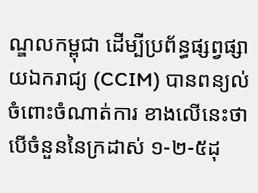ណ្ឌលកម្ពុជា ដើម្បីប្រព័ន្ធផ្សព្វផ្សាយឯករាជ្យ (CCIM) បានពន្យល់ ចំពោះចំណាត់ការ ខាងលើនេះថា បើចំនួននៃក្រដាស់ ១-២-៥ដុ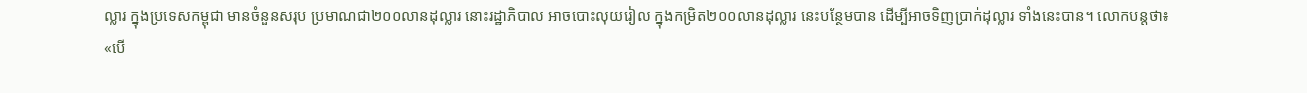ល្លារ ក្នុងប្រទេសកម្ពុជា មានចំនួនសរុប ប្រមាណជា២០០លានដុល្លារ នោះរដ្ឋាភិបាល អាចបោះលុយរៀល ក្នុងកម្រិត២០០លានដុល្លារ នេះបន្ថែមបាន ដើម្បីអាចទិញប្រាក់ដុល្លារ ទាំងនេះបាន។ លោកបន្តថា៖
«បើ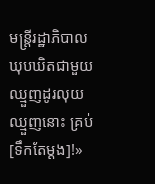មន្រ្តីរដ្ឋាភិបាល ឃុបឃិតជាមួយឈ្មួញដូរលុយ ឈ្មួញនោះ គ្រប់[ទឹកតែម្ដង]!»